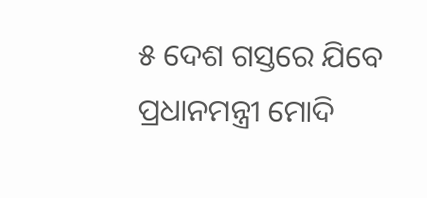୫ ଦେଶ ଗସ୍ତରେ ଯିବେ ପ୍ରଧାନମନ୍ତ୍ରୀ ମୋଦି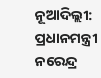ନୂଆଦିଲ୍ଲୀ: ପ୍ରଧାନମନ୍ତ୍ରୀ ନରେନ୍ଦ୍ର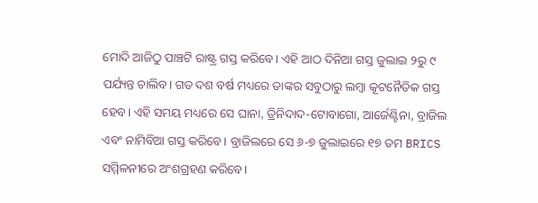ମୋଦି ଆଜିଠୁ ପାଞ୍ଚଟି ରାଷ୍ଟ୍ର ଗସ୍ତ କରିବେ। ଏହି ଆଠ ଦିନିଆ ଗସ୍ତ ଜୁଲାଇ ୨ରୁ ୯ ପର୍ଯ୍ୟନ୍ତ ଚାଲିବ। ଗତ ଦଶ ବର୍ଷ ମଧ୍ୟରେ ତାଙ୍କର ସବୁଠାରୁ ଲମ୍ବା କୂଟନୈତିକ ଗସ୍ତ ହେବ। ଏହି ସମୟ ମଧ୍ୟରେ ସେ ଘାନା, ତ୍ରିନିଦାଦ-ଟୋବାଗୋ, ଆର୍ଜେଣ୍ଟିନା, ବ୍ରାଜିଲ ଏବଂ ନାମିବିଆ ଗସ୍ତ କରିବେ। ବ୍ରାଜିଲରେ ସେ ୬-୭ ଜୁଲାଇରେ ୧୭ ତମ BRICS ସମ୍ମିଳନୀରେ ଅଂଶଗ୍ରହଣ କରିବେ।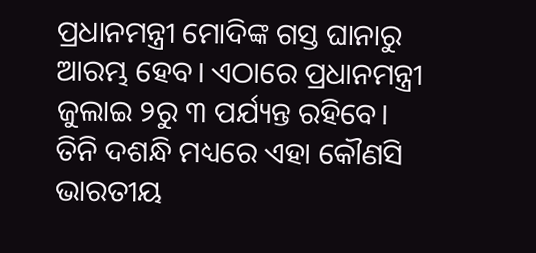ପ୍ରଧାନମନ୍ତ୍ରୀ ମୋଦିଙ୍କ ଗସ୍ତ ଘାନାରୁ ଆରମ୍ଭ ହେବ। ଏଠାରେ ପ୍ରଧାନମନ୍ତ୍ରୀ ଜୁଲାଇ ୨ରୁ ୩ ପର୍ଯ୍ୟନ୍ତ ରହିବେ। ତିନି ଦଶନ୍ଧି ମଧ୍ୟରେ ଏହା କୌଣସି ଭାରତୀୟ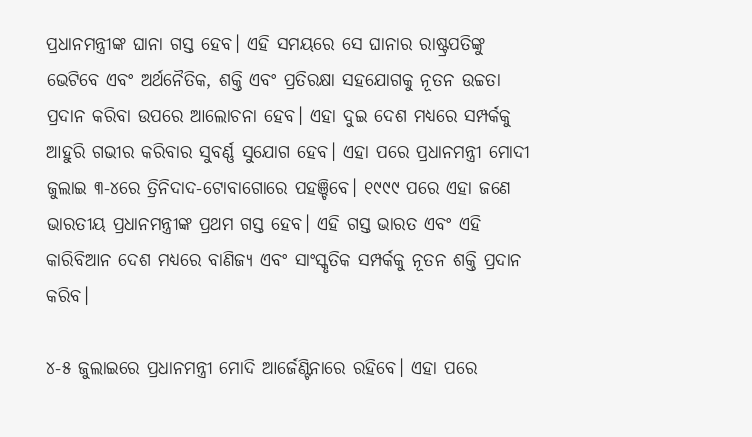ପ୍ରଧାନମନ୍ତ୍ରୀଙ୍କ ଘାନା ଗସ୍ତ ହେବ। ଏହି ସମୟରେ ସେ ଘାନାର ରାଷ୍ଟ୍ରପତିଙ୍କୁ ଭେଟିବେ ଏବଂ ଅର୍ଥନୈତିକ, ଶକ୍ତି ଏବଂ ପ୍ରତିରକ୍ଷା ସହଯୋଗକୁ ନୂତନ ଉଚ୍ଚତା ପ୍ରଦାନ କରିବା ଉପରେ ଆଲୋଚନା ହେବ। ଏହା ଦୁଇ ଦେଶ ମଧ୍ୟରେ ସମ୍ପର୍କକୁ ଆହୁରି ଗଭୀର କରିବାର ସୁବର୍ଣ୍ଣ ସୁଯୋଗ ହେବ। ଏହା ପରେ ପ୍ରଧାନମନ୍ତ୍ରୀ ମୋଦୀ ଜୁଲାଇ ୩-୪ରେ ତ୍ରିନିଦାଦ-ଟୋବାଗୋରେ ପହଞ୍ଚିବେ। ୧୯୯୯ ପରେ ଏହା ଜଣେ ଭାରତୀୟ ପ୍ରଧାନମନ୍ତ୍ରୀଙ୍କ ପ୍ରଥମ ଗସ୍ତ ହେବ। ଏହି ଗସ୍ତ ଭାରତ ଏବଂ ଏହି କାରିବିଆନ ଦେଶ ମଧ୍ୟରେ ବାଣିଜ୍ୟ ଏବଂ ସାଂସ୍କୃତିକ ସମ୍ପର୍କକୁ ନୂତନ ଶକ୍ତି ପ୍ରଦାନ କରିବ।

୪-୫ ଜୁଲାଇରେ ପ୍ରଧାନମନ୍ତ୍ରୀ ମୋଦି ଆର୍ଜେଣ୍ଟିନାରେ ରହିବେ। ଏହା ପରେ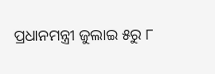ପ୍ରଧାନମନ୍ତ୍ରୀ ଜୁଲାଇ ୫ରୁ ୮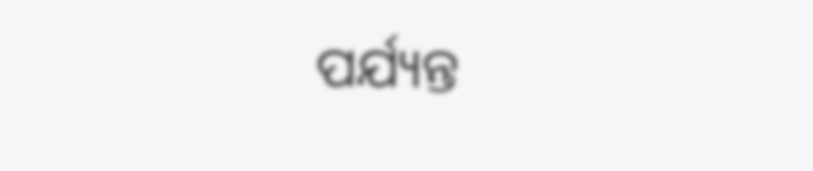ପର୍ଯ୍ୟନ୍ତ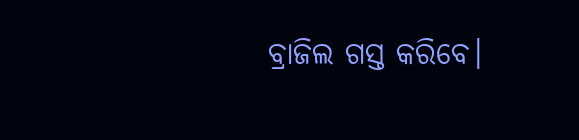ବ୍ରାଜିଲ ଗସ୍ତ କରିବେ।